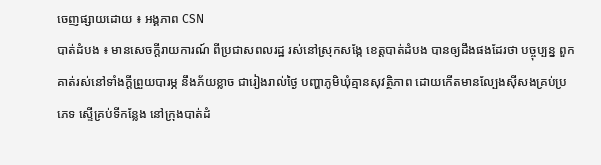ចេញផ្សាយដោយ ៖ អង្គភាព CSN
បាត់ដំបង ៖ មានសេចក្ដីរាយការណ៍ ពីប្រជាសពលរដ្ឋ រស់នៅស្រុកសង្កែ ខេត្តបាត់ដំបង បានឲ្យដឹងផងដែរថា បច្ចុប្បន្ន ពួកគាត់រស់នៅទាំងក្ដីព្រួយបារម្ភ នឹងភ័យខ្លាច ជារៀងរាល់ថ្ងៃ បញ្ហាភូមិឃុំគ្មានសុវត្ថិភាព ដោយកើតមានល្បែងស៊ីសងគ្រប់ប្រភេទ ស្ទើគ្រប់ទីកន្លែង នៅក្រុងបាត់ដំ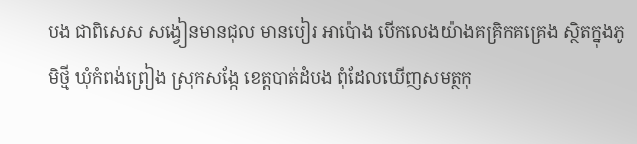បង ជាពិសេស សង្វៀនមានជុល មានបៀរ អាប៉ោង បើកលេងយ៉ាងគគ្រិកគគ្រេង ស្ថិតក្នុងភូមិថ្មី ឃុំកំពង់ព្រៀង ស្រុកសង្កែ ខេត្តបាត់ដំបង ពុំដែលឃើញសមត្ថកុ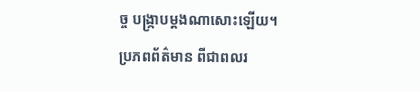ច្ច បង្ក្រាបម្ដងណាសោះឡើយ។
ប្រភពព័ត៌មាន ពីជាពលរ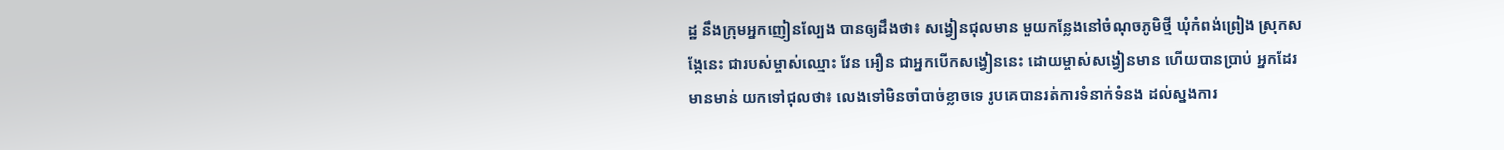ដ្ឋ នឹងក្រុមអ្នកញៀនល្បែង បានឲ្យដឹងថា៖ សង្វៀនជុលមាន មួយកន្លែងនៅចំណុចភូមិថ្មី ឃុំកំពង់ព្រៀង ស្រុកសង្កែនេះ ជារបស់ម្ចាស់ឈ្មោះ វែន អឿន ជាអ្នកបើកសង្វៀននេះ ដោយម្ចាស់សង្វៀនមាន ហើយបានប្រាប់ អ្នកដែរមានមាន់ យកទៅជុលថា៖ លេងទៅមិនចាំបាច់ខ្លាចទេ រូបគេបានរត់ការទំនាក់ទំនង ដល់ស្នងការ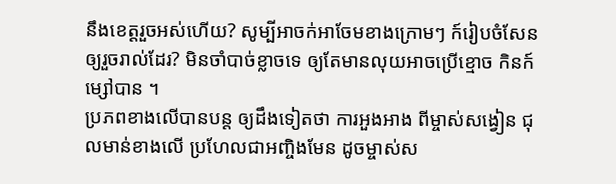នឹងខេត្តរួចអស់ហើយ? សូម្បីអាចក់អាចែមខាងក្រោមៗ ក៍រៀបចំសែនឲ្យរួចរាល់ដែរ? មិនចាំបាច់ខ្លាចទេ ឲ្យតែមានលុយអាចប្រើខ្មោច កិនក៍ម្សៅបាន ។
ប្រភពខាងលើបានបន្ត ឲ្យដឹងទៀតថា ការអួងអាង ពីម្ចាស់សង្វៀន ជុលមាន់ខាងលើ ប្រហែលជាអញ្ចិងមែន ដូចម្ចាស់ស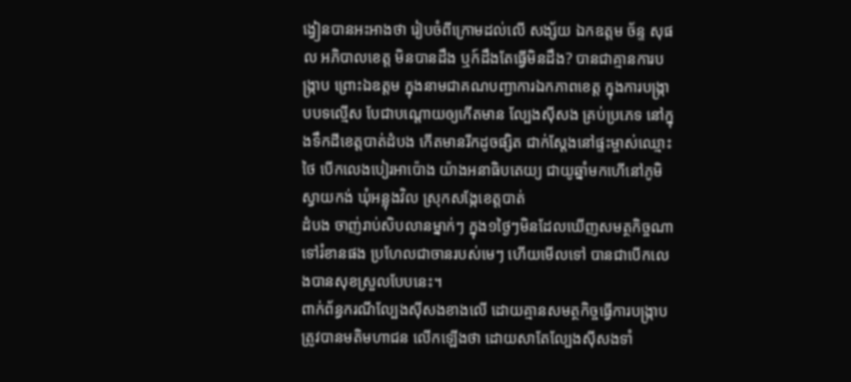ង្វៀនបានអះអាងថា រៀបចំពីក្រោមដល់លើ សង្ស័យ ឯកឧត្តម ច័ន្ទ សុផល អភិបាលខេត្ត មិនបានដឹង ឬក៍ដឹងតែធ្វើមិនដឹង? បានជាគ្មានការបង្ក្រាប ព្រោះឯឧត្តម ក្នុងនាមជាគណបញ្ជាការឯកភាពខេត្ត ក្នុងការបង្ក្រាបបទល្មើស បែជាបណ្ដោយឲ្យកើតមាន ល្បែងស៊ីសង គ្រប់ប្រភេទ នៅក្នុងទឹកដីខេត្តបាត់ដំបង កើតមានរីកដូចផ្សិត ជាក់ស្ដែងនៅផ្ទះម្ចាស់ឈ្មោះ ថៃ បើកលេងបៀរអាប៉ោង យ៉ាងអនាធិបតេយ្យ ជាយូឆ្នាំមកហើនៅភូមិស្វាយកង់ ឃុំអន្លុងវិល ស្រុកសង្កែខេត្តបាត់
ដំបង ចាញ់រាប់សិបលានម្នាក់ៗ ក្នុង១ថ្ងៃៗមិនដែលឃើញសមត្ថកិច្ចណា ទៅរំខានផង ប្រហែលជាចានរបស់មេៗ ហើយមើលទៅ បានជាបើកលេងបានសុខស្រួលបែបនេះ។
ពាក់ព័ន្ធករណីល្បែងស៊ីសងខាងលើ ដោយគ្មានសមត្ថកិច្ចធ្វើការបង្ក្រាប ត្រូវបានមតិមហាជន លើកឡើងថា ដោយសាតែល្បែងស៊ីសងទាំ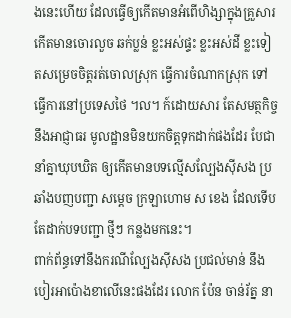ងនេះហើយ ដែលធ្វើឲ្យកើតមានអំពើហិង្សាក្នុងគ្រួសារ កើតមានចោរលួច ឆក់ប្លន់ ខ្លះអស់ផ្ទះ ខ្លះអស់ដី ខ្លះទៀតសម្រេចចិត្តរត់ចោលស្រុក ធ្វើការចំណាកស្រុក ទៅធ្វើការនៅប្រទេសថៃ ។ល។ ក៍ដោយសារ តែសមត្ថកិច្ច នឹងអាជ្ញាធរ មូលដ្ឋានមិនយកចិត្តទុកដាក់ផងដែរ បែជានាំគ្នាឃុបឃិត ឲ្យកើតមានបទល្មើសល្បែងស៊ីសង ប្រឆាំងបញបញ្ជា សម្ដេច ក្រឡាហោម ស ខេង ដែលទើបតែដាក់បទបញ្ជា ថ្មីៗ កន្លងមកនេះ។
ពាក់ព័ន្ធទៅនឹងករណីល្បែងស៊ីសង ប្រជល់មាន់ នឹងបៀរអាប៉ោងខាលើនេះផងដែរ លោក ប៉ែន ចាន់រ័ត្ន នា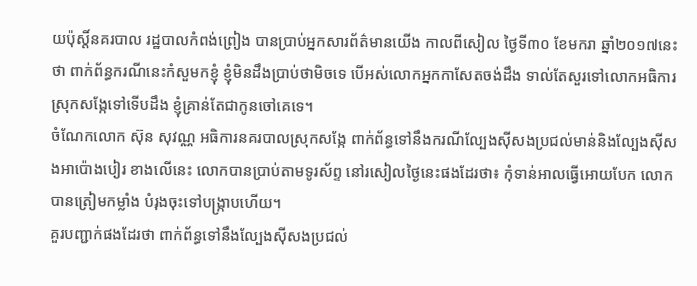យប៉ុស្តិ៍នគរបាល រដ្ឋបាលកំពង់ព្រៀង បានប្រាប់អ្នកសារព័ត៌មានយើង កាលពីសៀល ថ្ងៃទី៣០ ខែមករា ឆ្នាំ២០១៧នេះថា ពាក់ព័ន្ធករណីនេះកំសួមកខ្ញុំ ខ្ញុំមិនដឹងប្រាប់ថាមិចទេ បើអស់លោកអ្នកកាសែតចង់ដឹង ទាល់តែសួរទៅលោកអធិការ ស្រុកសង្កែទៅទើបដឹង ខ្ញុំគ្រាន់តែជាកូនចៅគេទេ។
ចំណែកលោក ស៊ុន សុវណ្ណ អធិការនគរបាលស្រុកសង្កែ ពាក់ព័ន្ធទៅនឹងករណីល្បែងស៊ីសងប្រជល់មាន់និងល្បែងស៊ីសងអាប៉ោងបៀរ ខាងលើនេះ លោកបានប្រាប់តាមទូរស័ព្ទ នៅរសៀលថ្ងៃនេះផងដែរថា៖ កុំទាន់អាលធ្វើអោយបែក លោកបានត្រៀមកម្លាំង បំរុងចុះទៅបង្ក្រាបហើយ។
គួរបញ្ជាក់ផងដែរថា ពាក់ព័ន្ធទៅនឹងល្បែងស៊ីសងប្រជល់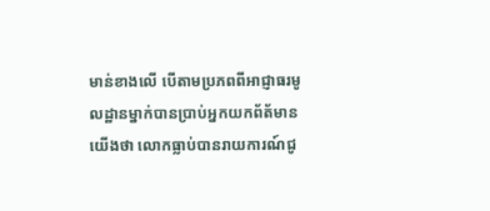មាន់ខាងលើ បើតាមប្រភពពីអាជ្ញាធរមូលដ្ឋានម្នាក់បានប្រាប់អ្នកយកព័ត័មានយើងថា លោកធ្លាប់បានរាយការណ៍ជូ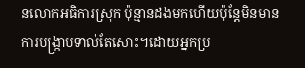នលោកអធិការស្រុក ប៉ុន្មានដងមកហើយប៉ុន្តែមិនមានការបង្ក្រាបទាល់តែសោះ។ដោយអ្នកប្រ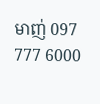មាញ់ 097 777 6000